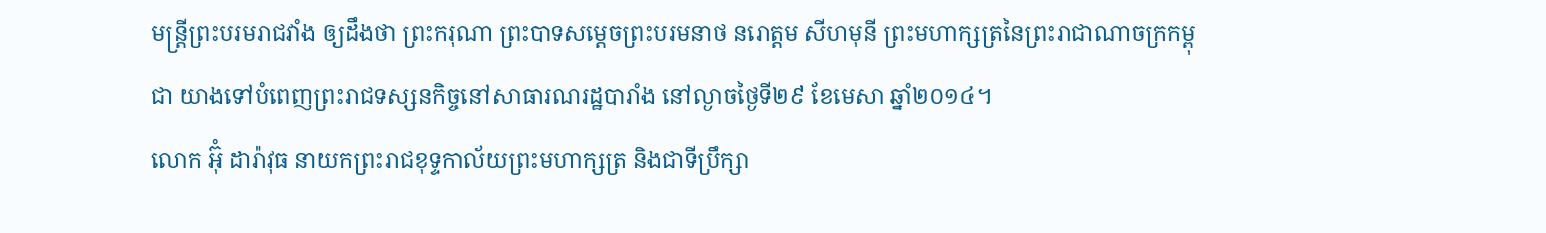មន្ត្រីព្រះបរមរាជវាំង ឲ្យដឹងថា ព្រះករុណា ព្រះបាទសម្ដេចព្រះបរមនាថ នរោត្តម សីហមុនី ព្រះមហាក្សត្រនៃព្រះរាជាណាចក្រកម្ពុជា យាងទៅបំពេញព្រះរាជទស្សនកិច្ចនៅសាធារណរដ្ឋបារាំង នៅល្ងាចថ្ងៃទី២៩ ខែមេសា ឆ្នាំ២០១៤។
លោក អ៊ុំ ដារ៉ាវុធ នាយកព្រះរាជខុទ្ទកាល័យព្រះមហាក្សត្រ និងជាទីប្រឹក្សា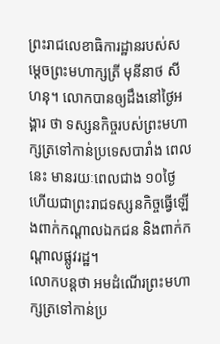ព្រះរាជលេខាធិការដ្ឋានរបស់សម្ដេចព្រះមហាក្សត្រី មុនីនាថ សីហនុ។ លោកបានឲ្យដឹងនៅថ្ងៃអង្គារ ថា ទស្សនកិច្ចរបស់ព្រះមហាក្សត្រទៅកាន់ប្រទេសបារាំង ពេលនេះ មានរយៈពេលជាង ១០ថ្ងៃ ហើយជាព្រះរាជទស្សនកិច្ចធ្វើឡើងពាក់កណ្ដាលឯកជន និងពាក់កណ្ដាលផ្លូវរដ្ឋ។
លោកបន្តថា អមដំណើរព្រះមហាក្សត្រទៅកាន់ប្រ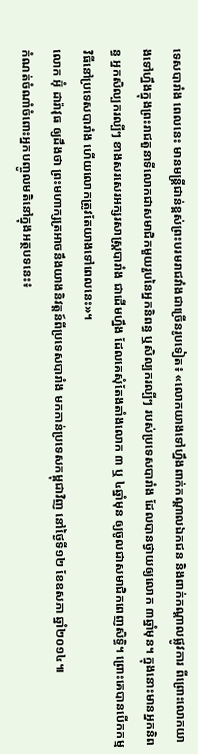ទេសបារាំង ពេលនេះ មានមន្ត្រីជាន់ខ្ពស់ព្រះបរមរាជវាំងជាច្រើនរូបទៀត៖ «លោកយាងទៅហ្នឹងពាក់កណ្ដាលឯកជន និងពាក់កណ្ដាលផ្លូវការ ពីព្រោះលោកយាងទៅហ្នឹងក្នុងព្រះរាជតួនាទីលោកជាសមាជិកមួយរួបនៃអ្នកនិពន្ធ ឬសិល្បករល្បីៗ របស់ប្រទេសបារាំង ដែលបានថ្វាយឲ្យលោក ៣ឆ្នាំមុន។ ក្នុងនោះមានអ្នកនិពន្ធ អ្នកសិល្បករល្បីៗ ខាងសរសេរអក្សរសាស្ត្របារាំង ជាដើមហ្នឹង ដែលគេសុំតែងតាំងលោក ៣ ឬ ៤ឆ្នាំមុន ឲ្យចូលជាសមាជិកពេញសិទ្ធិ។ ព្រោះគេបានបើកកម្មវិធីនៅប្រទេសបារាំង ហើយលោកត្រូវតែយាងទៅពេលនេះ»។
លោក អ៊ុំ ដារ៉ាវុធ ឲ្យដឹងថា ព្រះមហាក្សត្រអាចនឹងយាងនិវត្តន៍ពីប្រទេសបារាំង មកកាន់ប្រទេសកម្ពុជាវិញ នៅថ្ងៃទី១២ ខែឧសភា ឆ្នាំ២០១៤៕
កំណត់ចំណាំចំពោះអ្នកបញ្ចូលមតិនៅក្នុងអត្ថបទនេះ៖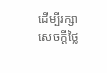ដើម្បីរក្សាសេចក្ដីថ្លៃ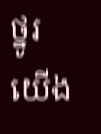ថ្នូរ យើង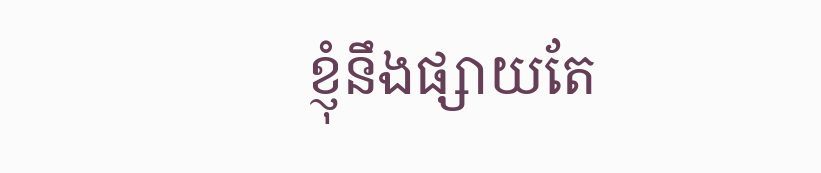ខ្ញុំនឹងផ្សាយតែ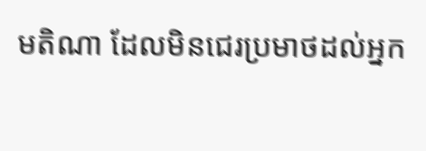មតិណា ដែលមិនជេរប្រមាថដល់អ្នក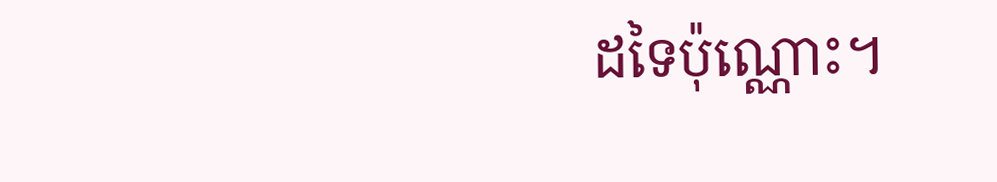ដទៃប៉ុណ្ណោះ។